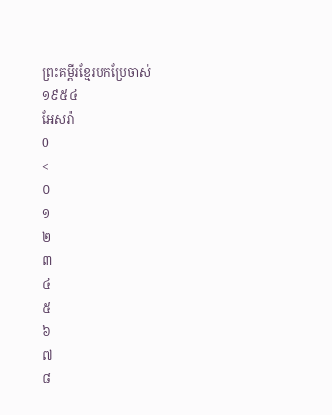ព្រះគម្ពីរខ្មែរបកប្រែចាស់ ១៩៥៤
អែសរ៉ា
0
<
០
១
២
៣
៤
៥
៦
៧
៨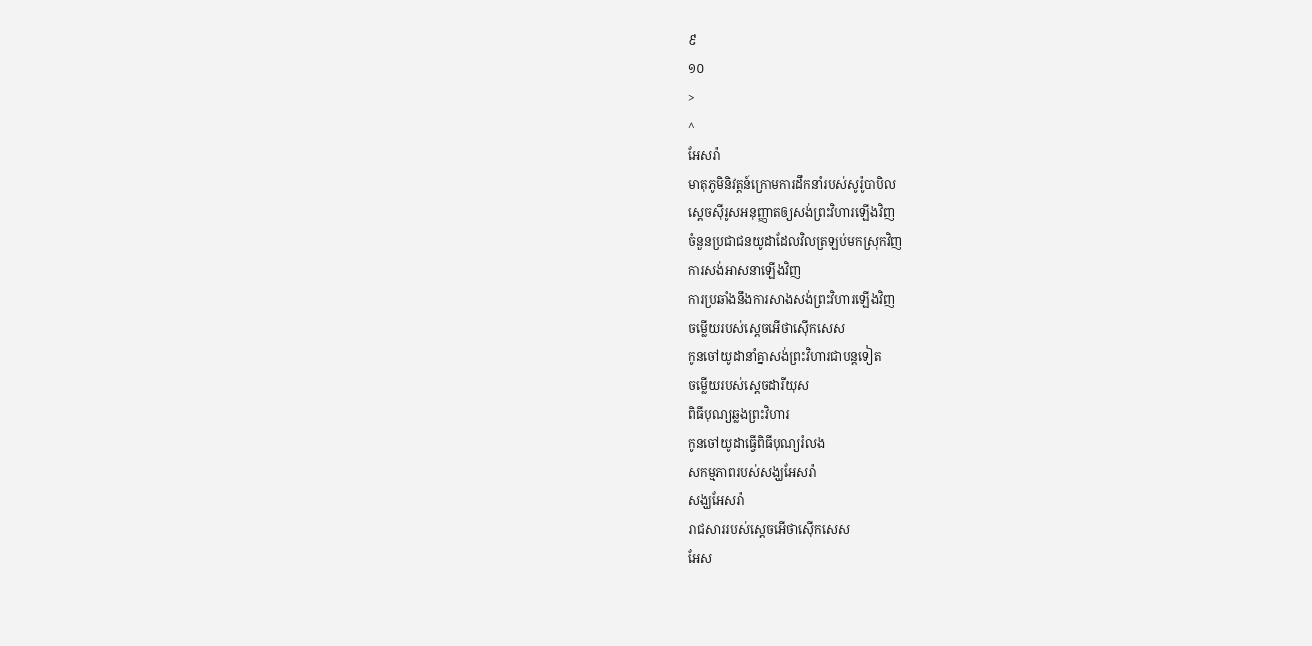៩
១០
>
^
អែសរ៉ា
មាតុភូមិនិវត្តន៍ក្រោមការដឹកនាំរបស់សូរ៉ូបាបិល
ស្តេចស៊ីរូសអនុញ្ញាតឲ្យសង់ព្រះវិហារឡើងវិញ
ចំនួនប្រជាជនយូដាដែលវិលត្រឡប់មកស្រុកវិញ
ការសង់អាសនាឡើងវិញ
ការប្រឆាំងនឹងការសាងសង់ព្រះវិហារឡើងវិញ
ចម្លើយរបស់ស្តេចអើថាស៊ើកសេស
កូនចៅយូដានាំគ្នាសង់ព្រះវិហារជាបន្តទៀត
ចម្លើយរបស់ស្តេចដារីយុស
ពិធីបុណ្យឆ្លងព្រះវិហារ
កូនចៅយូដាធ្វើពិធីបុណ្យរំលង
សកម្មភាពរបស់សង្ឃអែសរ៉ា
សង្ឃអែសរ៉ា
រាជសាររបស់សេ្តចអើថាស៊ើកសេស
អែស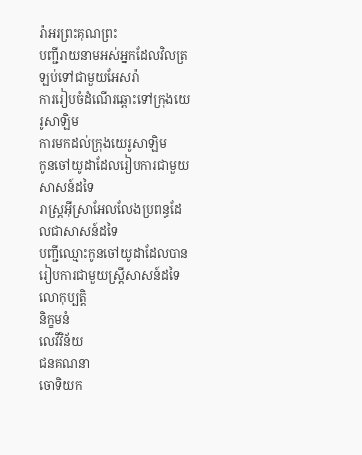រ៉ាអរព្រះគុណព្រះ
បញ្ជីរាយនាមអស់អ្នកដែលវិលត្រឡប់ទៅជាមួយអែសរ៉ា
ការរៀបចំដំណើរឆ្ពោះទៅក្រុងយេរូសាឡិម
ការមកដល់ក្រុងយេរូសាឡិម
កូនចៅយូដាដែលរៀបការជាមួយសាសន៍ដទៃ
រាស្ត្រអ៊ីស្រាអែលលែងប្រពន្ធដែលជាសាសន៍ដទៃ
បញ្ជីឈ្មោះកូនចៅយូដាដែលបានរៀបការជាមួយស្ត្រីសាសន៍ដទៃ
លោកុប្បត្តិ
និក្ខមនំ
លេវីវិន័យ
ជនគណនា
ចោទិយក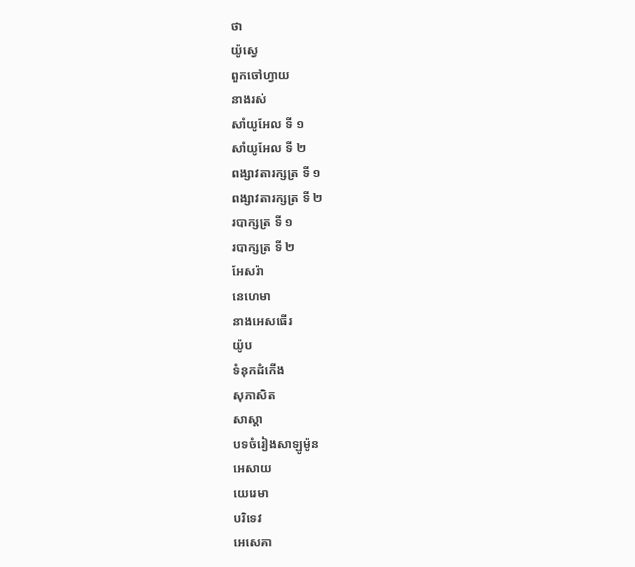ថា
យ៉ូស្វេ
ពួកចៅហ្វាយ
នាងរស់
សាំយូអែល ទី ១
សាំយូអែល ទី ២
ពង្សាវតារក្សត្រ ទី ១
ពង្សាវតារក្សត្រ ទី ២
របាក្សត្រ ទី ១
របាក្សត្រ ទី ២
អែសរ៉ា
នេហេមា
នាងអេសធើរ
យ៉ូប
ទំនុកដំកើង
សុភាសិត
សាស្តា
បទចំរៀងសាឡូម៉ូន
អេសាយ
យេរេមា
បរិទេវ
អេសេគា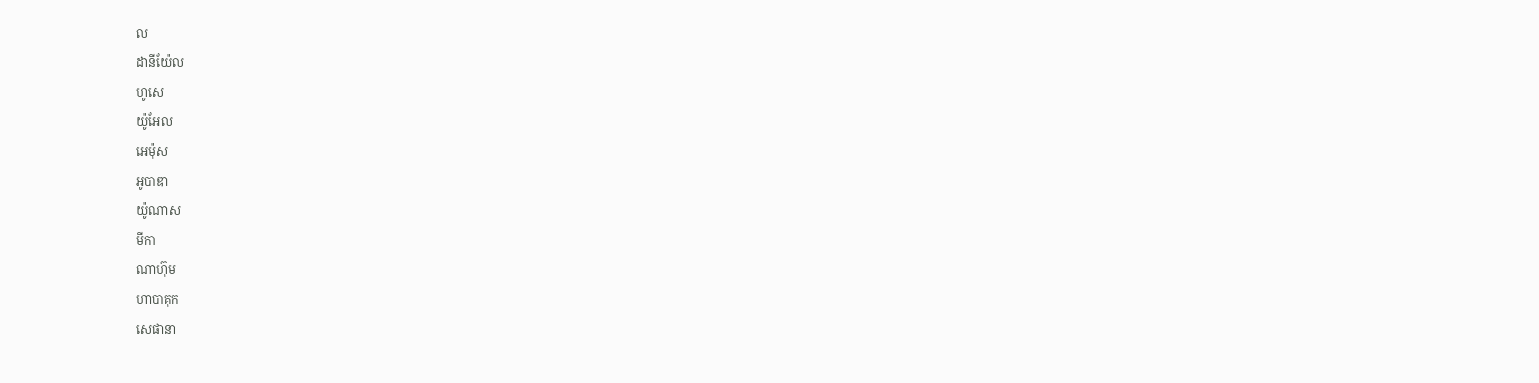ល
ដានីយ៉ែល
ហូសេ
យ៉ូអែល
អេម៉ុស
អូបាឌា
យ៉ូណាស
មីកា
ណាហ៊ុម
ហាបាគុក
សេផានា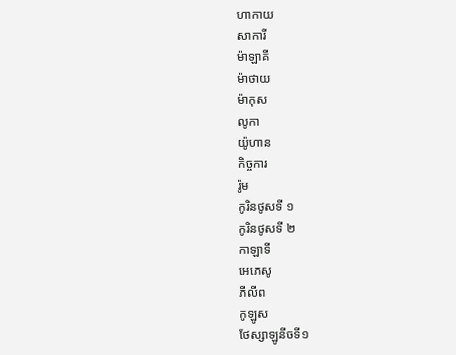ហាកាយ
សាការី
ម៉ាឡាគី
ម៉ាថាយ
ម៉ាកុស
លូកា
យ៉ូហាន
កិច្ចការ
រ៉ូម
កូរិនថូសទី ១
កូរិនថូសទី ២
កាឡាទី
អេភេសូ
ភីលីព
កូឡូស
ថែស្សាឡូនីចទី១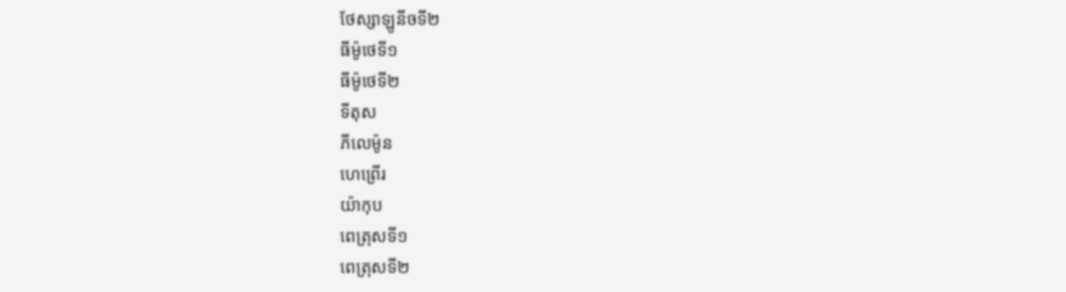ថែស្សាឡូនីចទី២
ធីម៉ូថេទី១
ធីម៉ូថេទី២
ទីតុស
ភីលេម៉ូន
ហេព្រើរ
យ៉ាកុប
ពេត្រុសទី១
ពេត្រុសទី២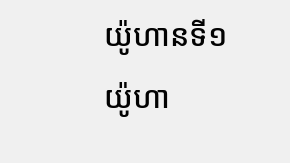យ៉ូហានទី១
យ៉ូហា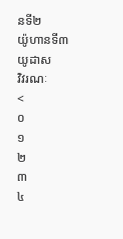នទី២
យ៉ូហានទី៣
យូដាស
វិវរណៈ
<
០
១
២
៣
៤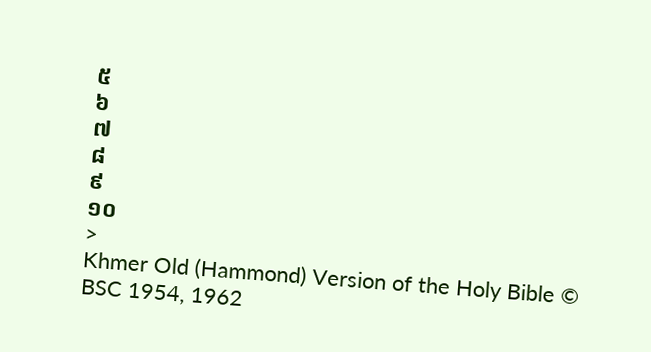៥
៦
៧
៨
៩
១០
>
Khmer Old (Hammond) Version of the Holy Bible © BSC 1954, 1962